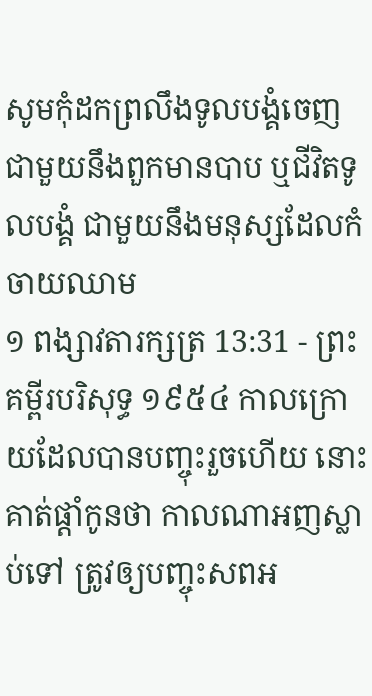សូមកុំដកព្រលឹងទូលបង្គំចេញ ជាមួយនឹងពួកមានបាប ឬជីវិតទូលបង្គំ ជាមួយនឹងមនុស្សដែលកំចាយឈាម
១ ពង្សាវតារក្សត្រ 13:31 - ព្រះគម្ពីរបរិសុទ្ធ ១៩៥៤ កាលក្រោយដែលបានបញ្ចុះរួចហើយ នោះគាត់ផ្តាំកូនថា កាលណាអញស្លាប់ទៅ ត្រូវឲ្យបញ្ចុះសពអ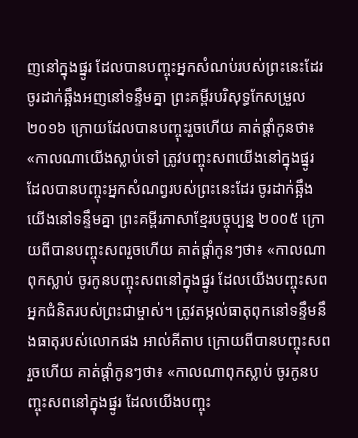ញនៅក្នុងផ្នូរ ដែលបានបញ្ចុះអ្នកសំណប់របស់ព្រះនេះដែរ ចូរដាក់ឆ្អឹងអញនៅទន្ទឹមគ្នា ព្រះគម្ពីរបរិសុទ្ធកែសម្រួល ២០១៦ ក្រោយដែលបានបញ្ចុះរួចហើយ គាត់ផ្តាំកូនថា៖ «កាលណាយើងស្លាប់ទៅ ត្រូវបញ្ចុះសពយើងនៅក្នុងផ្នូរ ដែលបានបញ្ចុះអ្នកសំណព្វរបស់ព្រះនេះដែរ ចូរដាក់ឆ្អឹងយើងនៅទន្ទឹមគ្នា ព្រះគម្ពីរភាសាខ្មែរបច្ចុប្បន្ន ២០០៥ ក្រោយពីបានបញ្ចុះសពរួចហើយ គាត់ផ្ដាំកូនៗថា៖ «កាលណាពុកស្លាប់ ចូរកូនបញ្ចុះសពនៅក្នុងផ្នូរ ដែលយើងបញ្ចុះសពអ្នកជំនិតរបស់ព្រះជាម្ចាស់។ ត្រូវតម្កល់ធាតុពុកនៅទន្ទឹមនឹងធាតុរបស់លោកផង អាល់គីតាប ក្រោយពីបានបញ្ចុះសពរួចហើយ គាត់ផ្តាំកូនៗថា៖ «កាលណាពុកស្លាប់ ចូរកូនបញ្ចុះសពនៅក្នុងផ្នូរ ដែលយើងបញ្ចុះ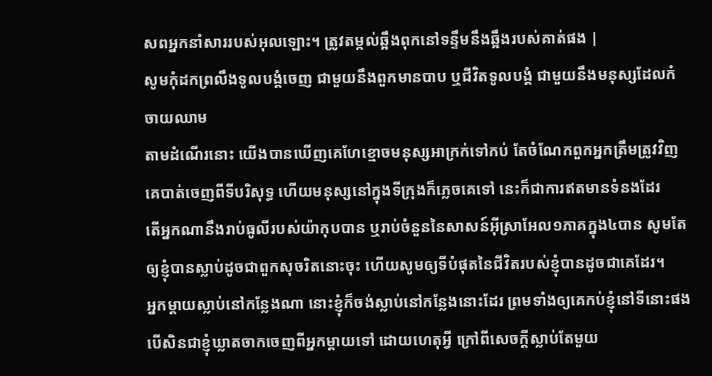សពអ្នកនាំសាររបស់អុលឡោះ។ ត្រូវតម្កល់ឆ្អឹងពុកនៅទន្ទឹមនឹងឆ្អឹងរបស់គាត់ផង |
សូមកុំដកព្រលឹងទូលបង្គំចេញ ជាមួយនឹងពួកមានបាប ឬជីវិតទូលបង្គំ ជាមួយនឹងមនុស្សដែលកំចាយឈាម
តាមដំណើរនោះ យើងបានឃើញគេហែខ្មោចមនុស្សអាក្រក់ទៅកប់ តែចំណែកពួកអ្នកត្រឹមត្រូវវិញ គេបាត់ចេញពីទីបរិសុទ្ធ ហើយមនុស្សនៅក្នុងទីក្រុងក៏ភ្លេចគេទៅ នេះក៏ជាការឥតមានទំនងដែរ
តើអ្នកណានឹងរាប់ធូលីរបស់យ៉ាកុបបាន ឬរាប់ចំនួននៃសាសន៍អ៊ីស្រាអែល១ភាគក្នុង៤បាន សូមតែឲ្យខ្ញុំបានស្លាប់ដូចជាពួកសុចរិតនោះចុះ ហើយសូមឲ្យទីបំផុតនៃជីវិតរបស់ខ្ញុំបានដូចជាគេដែរ។
អ្នកម្តាយស្លាប់នៅកន្លែងណា នោះខ្ញុំក៏ចង់ស្លាប់នៅកន្លែងនោះដែរ ព្រមទាំងឲ្យគេកប់ខ្ញុំនៅទីនោះផង បើសិនជាខ្ញុំឃ្លាតចាកចេញពីអ្នកម្តាយទៅ ដោយហេតុអ្វី ក្រៅពីសេចក្ដីស្លាប់តែមួយ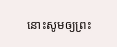នោះសូមឲ្យព្រះ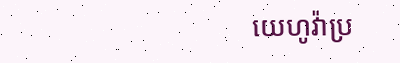យេហូវ៉ាប្រ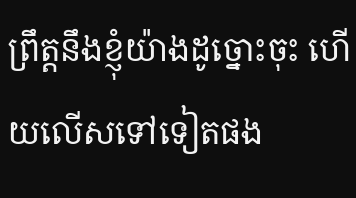ព្រឹត្តនឹងខ្ញុំយ៉ាងដូច្នោះចុះ ហើយលើសទៅទៀតផង